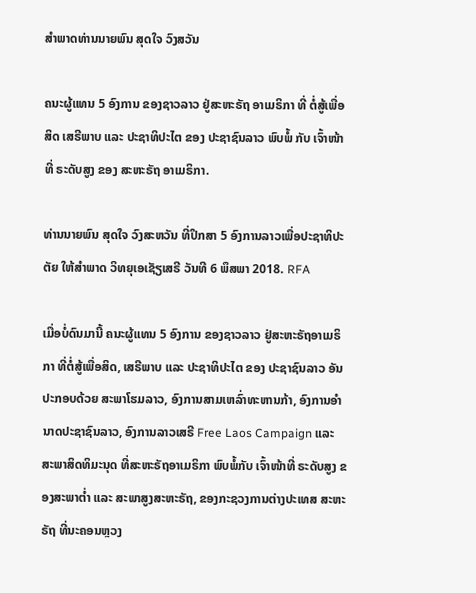ສຳພາດທ່ານນາຍພົນ ສຸດໃຈ ວົງສວັນ

ຄນະຜູ້ແທນ 5 ອົງການ ຂອງຊາວລາວ ຢູ່ສະຫະຣັຖ ອາເມຣິກາ ທີ່ ຕໍ່ສູ້ເພື່ອ ສິດ ເສຣີພາບ ແລະ ປະຊາທິປະໄຕ ຂອງ ປະຊາຊົນລາວ ພົບພໍ້ ກັບ ເຈົ້າໜ້າທີ່ ຣະດັບສູງ ຂອງ ສະຫະຣັຖ ອາເມຣິກາ.

ທ່ານນາຍພົນ ສຸດໃຈ ວົງສະຫວັນ ທີ່ປຶກສາ 5 ອົງການລາວເພື່ອປະຊາທິປະຕັຍ ໃຫ້ສຳພາດ ວິທຍຸເອເຊັຽເສຣີ ວັນທີ 6 ພຶສພາ 2018. RFA

ເມື່ອບໍ່ດົນມານີ້ ຄນະຜູ້ແທນ 5 ອົງການ ຂອງຊາວລາວ ຢູ່ສະຫະຣັຖອາເມຣິກາ ທີ່ຕໍ່ສູ້ເພື່ອສິດ, ເສຣີພາບ ແລະ ປະຊາທິປະໄຕ ຂອງ ປະຊາຊົນລາວ ອັນປະກອບດ້ວຍ ສະພາໂຮມລາວ, ອົງການສາມເຫລົ່າທະຫານກ້າ, ອົງການອຳນາດປະຊາຊົນລາວ, ອົງການລາວເສຣີ Free Laos Campaign ແລະ ສະພາສິດທິມະນຸດ ທີ່ສະຫະຣັຖອາເມຣິກາ ພົບພໍ້ກັບ ເຈົ້າໜ້າທີ່ ຣະດັບສູງ ຂອງສະພາຕ່ຳ ແລະ ສະພາສູງສະຫະຣັຖ, ຂອງກະຊວງການຕ່າງປະເທສ ສະຫະຣັຖ ທີ່ນະຄອນຫຼວງ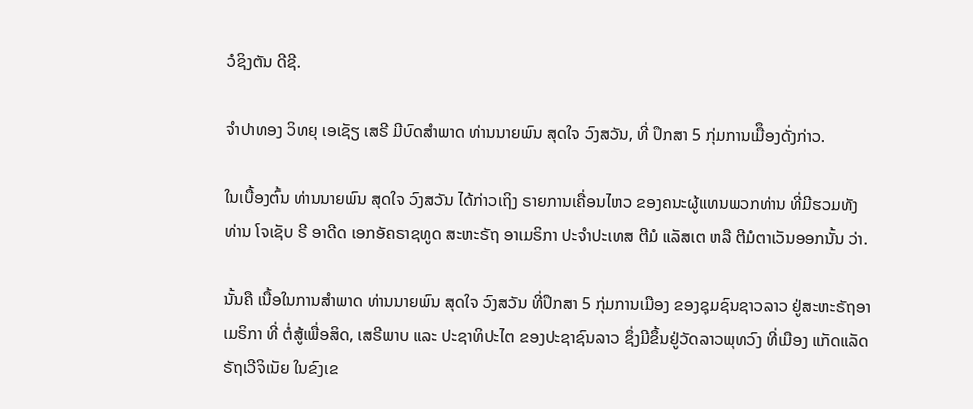ວໍຊິງຕັນ ດີຊີ.

ຈຳປາທອງ ວິທຍຸ ເອເຊັຽ ເສຣີ ມີບົດສຳພາດ ທ່ານນາຍພົນ ສຸດໃຈ ວົງສວັນ, ທີ່ ປຶກສາ 5 ກຸ່ມການເມືຶອງດັ່ງກ່າວ.

ໃນເບື້ອງຕົ້ນ ທ່ານນາຍພົນ ສຸດໃຈ ວົງສວັນ ໄດ້ກ່າວເຖິງ ຣາຍການເຄື່ອນໄຫວ ຂອງຄນະຜູ້ແທນພວກທ່ານ ທີ່ມີຮວມທັງທ່ານ ໂຈເຊັບ ຣີ ອາດີດ ເອກອັຄຣາຊທູດ ສະຫະຣັຖ ອາເມຣິກາ ປະຈຳປະເທສ ຕີມໍ ແລັສເຕ ຫລື ຕີມໍຕາເວັນອອກນັ້ນ ວ່າ.

ນັ້ນຄື ເນື້ອໃນການສໍາພາດ ທ່ານນາຍພົນ ສຸດໃຈ ວົງສວັນ ທີ່ປຶກສາ 5 ກຸ່ມການເມືອງ ຂອງຊຸມຊົນຊາວລາວ ຢູ່ສະຫະຣັຖອາເມຣິກາ ທີ່ ຕໍ່ສູ້ເພື່ອສິດ, ເສຣີພາບ ແລະ ປະຊາທິປະໄຕ ຂອງປະຊາຊົນລາວ ຊຶ່ງມີຂຶ້ນຢູ່ວັດລາວພຸທວົງ ທີ່ເມືອງ ແກັດແລັດ ຣັຖເວີຈິເນັຍ ໃນຂົງເຂ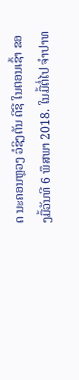ດ ນະຄອນຫຼວງ ວໍຊິງຕັນ ດີຊີ ໃນຕອນເຊົ້າ ຂອງມື້ວັນທີ 6 ພຶສພາ 2018. ໃນມື້ຕໍ່ໄປ ຈໍາປາທ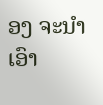ອງ ຈະນໍາເອົາ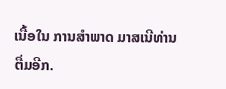ເນື້ອໃນ ການສໍາພາດ ມາສເນີທ່ານ ຕື່ມອີກ.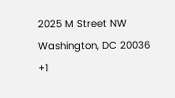2025 M Street NW
Washington, DC 20036
+1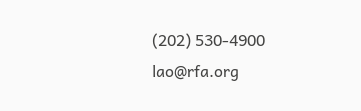(202) 530-4900
lao@rfa.org